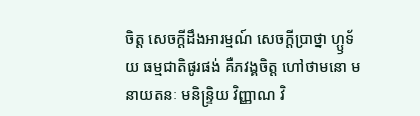ចិត្ត សេចក្តីដឹងអារម្មណ៍ សេចក្តីប្រាថ្នា ហ្ឫទ័យ ធម្មជាតិផូរផង់ គឺភវង្គចិត្ត ហៅថាមនោ មនាយតនៈ មនិន្ទ្រិយ វិញ្ញាណ វិ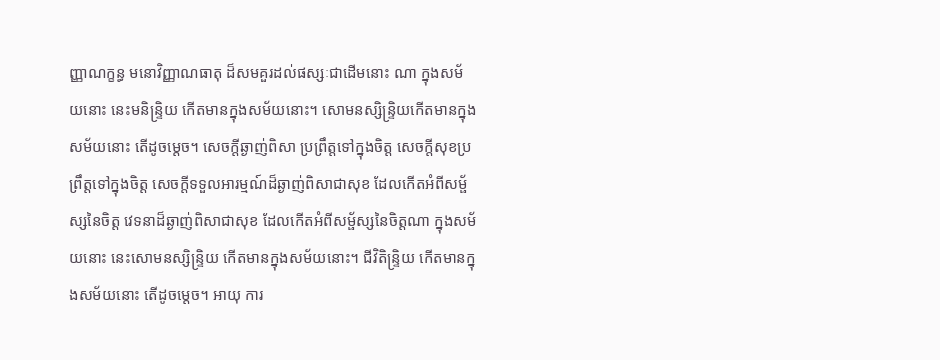ញ្ញាណក្ខន្ធ មនោវិញ្ញាណធាតុ ដ៏សមគួរដល់ផស្សៈជាដើមនោះ ណា ក្នុងសម័យនោះ នេះមនិន្ទ្រិយ កើតមានក្នុងសម័យនោះ។ សោមនស្សិន្ទ្រិយកើតមានក្នុងសម័យនោះ តើដូចម្តេច។ សេចក្តីឆ្ងាញ់ពិសា ប្រព្រឹត្តទៅក្នុងចិត្ត សេចក្តីសុខប្រព្រឹត្តទៅក្នុងចិត្ត សេចក្តីទទួលអារម្មណ៍ដ៏ឆ្ងាញ់ពិសាជាសុខ ដែលកើតអំពីសម្ផ័ស្សនៃចិត្ត វេទនាដ៏ឆ្ងាញ់ពិសាជាសុខ ដែលកើតអំពីសម្ផ័ស្សនៃចិត្តណា ក្នុងសម័យនោះ នេះសោមនស្សិន្ទ្រិយ កើតមានក្នុងសម័យនោះ។ ជីវិតិន្ទ្រិយ កើតមានក្នុងសម័យនោះ តើដូចម្តេច។ អាយុ ការ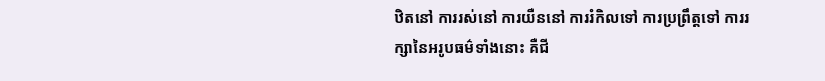ឋិតនៅ ការរស់នៅ ការយឺននៅ ការរំកិលទៅ ការប្រព្រឹត្តទៅ ការរក្សានៃអរូបធម៌ទាំងនោះ គឺជី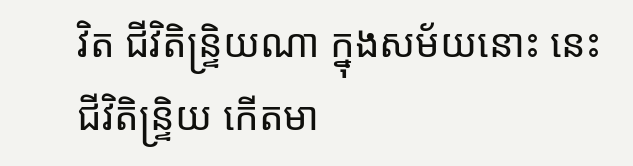វិត ជីវិតិន្ទ្រិយណា ក្នុងសម័យនោះ នេះជីវិតិន្ទ្រិយ កើតមា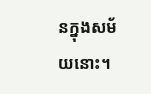នក្នុងសម័យនោះ។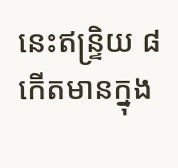នេះឥន្ទ្រិយ ៨ កើតមានក្នុង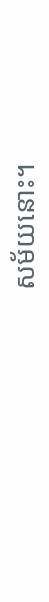សម័យនោះ។